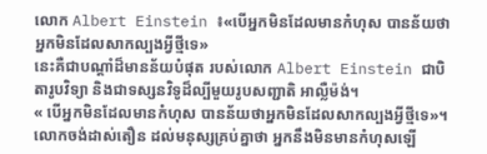លោក Albert Einstein ៖«បើអ្នកមិនដែលមានកំហុស បានន័យថាអ្នកមិនដែលសាកល្បងអ្វីថ្មីទេ»
នេះគឺជាបណ្ដាំដ៏មានន័យបំផុត របស់លោក Albert Einstein ជាបិតារូបវិទ្យា និងជាទស្សនវិទូដ៏ល្បីមួយរូបសញ្ជាតិ អាល្លឺម៉ង់។
« បើអ្នកមិនដែលមានកំហុស បានន័យថាអ្នកមិនដែលសាកល្បងអ្វីថ្មីទេ»។
លោកចង់ដាស់តឿន ដល់មនុស្សគ្រប់គ្នាថា អ្នកនឹងមិនមានកំហុសឡើ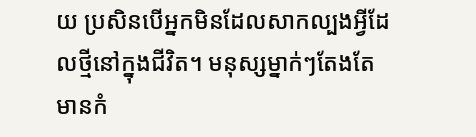យ ប្រសិនបើអ្នកមិនដែលសាកល្បងអ្វីដែលថ្មីនៅក្នុងជីវិត។ មនុស្សម្នាក់ៗតែងតែមានកំ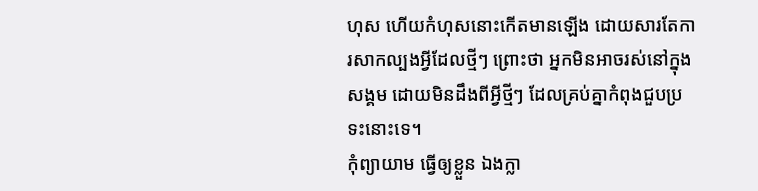ហុស ហើយកំហុសនោះកើតមានឡើង ដោយសារតែការសាកល្បងអ្វីដែលថ្មីៗ ព្រោះថា អ្នកមិនអាចរស់នៅក្នុងសង្គម ដោយមិនដឹងពីអ្វីថ្មីៗ ដែលគ្រប់គ្នាកំពុងជួបប្រទះនោះទេ។
កុំព្យាយាម ធ្វើឲ្យខ្លួន ឯងក្លា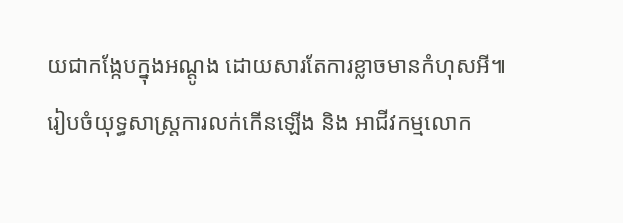យជាកង្កែបក្នុងអណ្ដូង ដោយសារតែការខ្លាចមានកំហុសអី៕
រៀបចំយុទ្ធសាស្រ្តការលក់កើនឡើង និង អាជីវកម្មលោក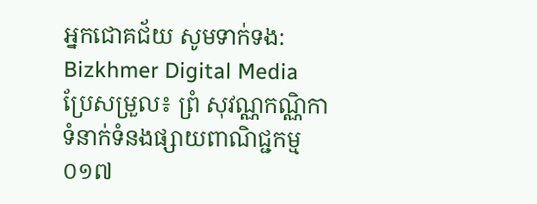អ្នកជោគជ័យ សូមទាក់ទង: Bizkhmer Digital Media
ប្រែសម្រួល៖ ព្រំ សុវណ្ណកណ្ណិកា
ទំនាក់ទំនងផ្សាយពាណិជ្ជកម្ម ០១៧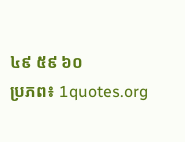៤៩ ៥៩ ៦០
ប្រភព៖ 1quotes.org